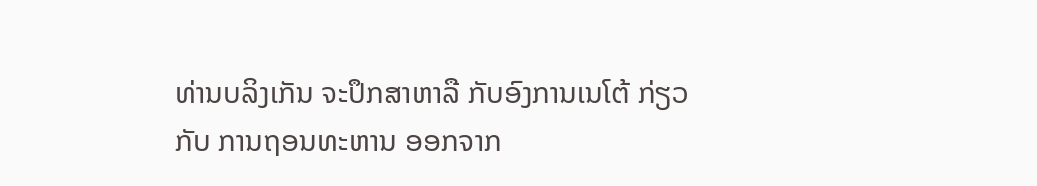ທ່ານບລິງເກັນ ຈະປຶກສາຫາລື ກັບອົງການເນໂຕ້ ກ່ຽວກັບ ການຖອນທະຫານ ອອກຈາກ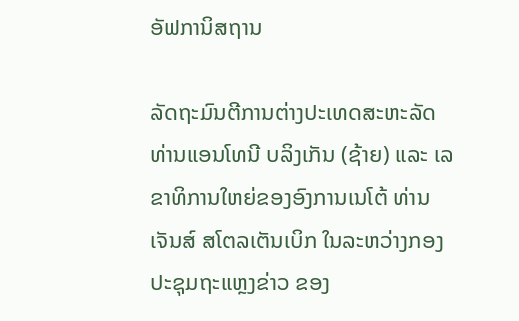ອັຟການິສຖານ

ລັດຖະມົນຕີການຕ່າງປະເທດສະຫະລັດ ທ່ານແອນໂທນີ ບລິງເກັນ (ຊ້າຍ) ແລະ ເລຂາທິການໃຫຍ່ຂອງອົງການເນໂຕ້ ທ່ານເຈັນສ໌ ສໂຕລເຕັນເບິກ ໃນລະຫວ່າງກອງປະຊຸມຖະແຫຼງຂ່າວ ຂອງ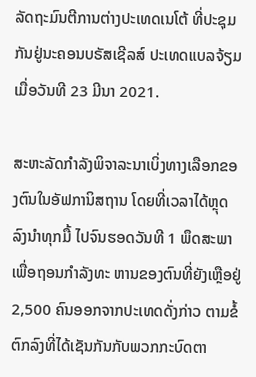ລັດຖະມົນຕີການຕ່າງປະເທດເນໂຕ້ ທີ່ປະຊຸມກັນຢູ່ນະຄອນບຣັສເຊີລສ໌ ປະເທດແບລຈ້ຽມ ເມື່ອວັນທີ 23 ມີນາ 2021.

ສະຫະລັດກຳລັງພິຈາລະນາເບິ່ງທາງເລືອກຂອງຕົນໃນອັຟການິສຖານ ໂດຍທີ່ເວລາໄດ້ຫຼຸດລົງນຳທຸກມື້ ໄປຈົນຮອດວັນທີ 1 ພຶດສະພາ ເພື່ອຖອນກຳລັງທະ ຫານຂອງຕົນທີ່ຍັງເຫຼືອຢູ່ 2,500 ຄົນອອກຈາກປະເທດດັ່ງກ່າວ ຕາມຂໍ້ຕົກລົງທີ່ໄດ້ເຊັນກັນກັບພວກກະບົດຕາ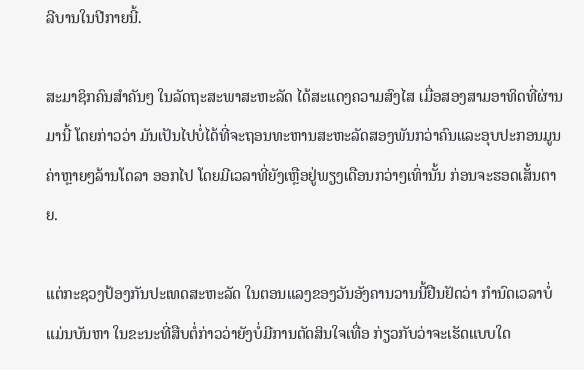ລີບານໃນປີກາຍນີ້.

ສະມາຊິກຄົນສຳຄັນໆ ໃນລັດຖະສະພາສະຫະລັດ ໄດ້ສະແດງຄວາມສົງໄສ ເມື່ອສອງສາມອາທິດທີ່ຜ່ານມານີ້ ໂດຍກ່າວວ່າ ມັນເປັນໄປບໍ່ໄດ້ທີ່ຈະຖອນທະຫານສະຫະລັດສອງພັນກວ່າຄົນແລະອຸບປະກອນມູນຄ່າຫຼາຍໆລ້ານໂດລາ ອອກໄປ ໂດຍມີເວລາທີ່ຍັງເຫຼືອຢູ່ພຽງເດືອນກວ່າໆເທົ່ານັ້ນ ກ່ອນຈະຮອດເສັ້ນຕາຍ.

ແຕ່ກະຊວງປ້ອງກັນປະເທດສະຫະລັດ ໃນຕອນແລງຂອງວັນອັງຄານວານນີ້ຢືນຢັດວ່າ ກຳນົດເວລາບໍ່ແມ່ນບັນຫາ ໃນຂະນະທີ່ສືບຕໍ່ກ່າວວ່າຍັງບໍ່ມີການຕັດສິນໃຈເທື່ອ ກ່ຽວກັບວ່າຈະເຮັດແບບໃດ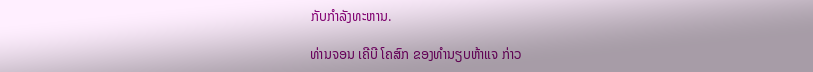ກັບກຳລັງທະຫານ.

ທ່ານຈອນ ເຄີບີ ໂຄສົກ ຂອງທຳນຽບຫ້າແຈ ກ່າວ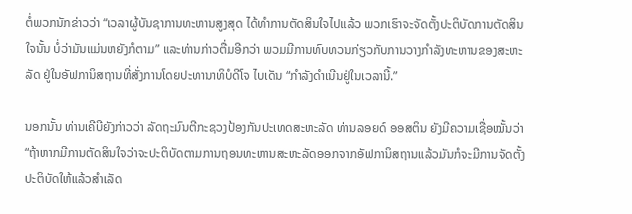ຕໍ່ພວກນັກຂ່າວວ່າ “ເວລາຜູ້ບັນຊາການທະຫານສູງສຸດ ໄດ້ທຳການຕັດສິນໃຈໄປແລ້ວ ພວກເຮົາຈະຈັດຕັ້ງປະຕິບັດການຕັດສິນໃຈນັ້ນ ບໍ່ວ່າມັນແມ່ນຫຍັງກໍຕາມ” ແລະທ່ານກ່າວຕື່ມອີກວ່າ ພວມມີການທົບທວນກ່ຽວກັບການວາງກຳລັງທະຫານຂອງສະຫະລັດ ຢູ່ໃນອັຟການິສຖານທີ່ສັ່ງການໂດຍປະທານາທິບໍດີໂຈ ໄບເດັນ “ກຳລັງດຳເນີນຢູ່ໃນເວລານີ້.”

ນອກນັ້ນ ທ່ານເຄີບີຍັງກ່າວວ່າ ລັດຖະມົນຕີກະຊວງປ້ອງກັນປະເທດສະຫະລັດ ທ່ານລອຍດ໌ ອອສຕິນ ຍັງມີຄວາມເຊື່ອໝັ້ນວ່າ “ຖ້າຫາກມີການຕັດສິນໃຈວ່າຈະປະຕິບັດຕາມການຖອນທະຫານສະຫະລັດອອກຈາກອັຟການິສຖານແລ້ວມັນກໍຈະມີການຈັດຕັ້ງປະຕິບັດໃຫ້ແລ້ວສຳເລັດ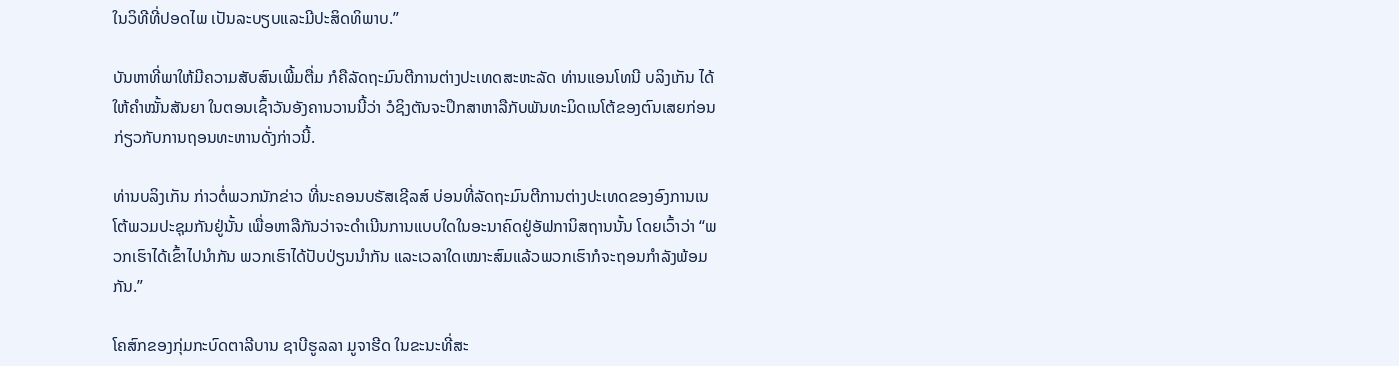ໃນວິທີທີ່ປອດໄພ ເປັນລະບຽບແລະມີປະສິດທິພາບ.”

ບັນຫາທີ່ພາໃຫ້ມີຄວາມສັບສົນເພີ້ມຕື່ມ ກໍຄືລັດຖະມົນຕີການຕ່າງປະເທດສະຫະລັດ ທ່ານແອນໂທນີ ບລິງເກັນ ໄດ້ໃຫ້ຄຳໝັ້ນສັນຍາ ໃນຕອນເຊົ້າວັນອັງຄານວານນີ້ວ່າ ວໍຊິງຕັນຈະປຶກສາຫາລືກັບພັນທະມິດເນໂຕ້ຂອງຕົນເສຍກ່ອນ ກ່ຽວກັບການຖອນທະຫານດັ່ງກ່າວນີ້.

ທ່ານບລິງເກັນ ກ່າວຕໍ່ພວກນັກຂ່າວ ທີ່ນະຄອນບຣັສເຊີລສ໌ ບ່ອນທີ່ລັດຖະມົນຕີການຕ່າງປະເທດຂອງອົງການເນໂຕ້ພວມປະຊຸມກັນຢູ່ນັ້ນ ເພື່ອຫາລືກັນວ່າຈະດຳເນີນການແບບໃດໃນອະນາຄົດຢູ່ອັຟການິສຖານນັ້ນ ໂດຍເວົ້າວ່າ “ພວກເຮົາໄດ້ເຂົ້າໄປນຳກັນ ພວກເຮົາໄດ້ປັບປ່ຽນນຳກັນ ແລະເວລາໃດເໝາະສົມແລ້ວພວກເຮົາກໍຈະຖອນກຳລັງພ້ອມກັນ.”

ໂຄສົກຂອງກຸ່ມກະບົດຕາລີບານ ຊາບີຮູລລາ ມູຈາຮີດ ໃນຂະນະທີ່ສະ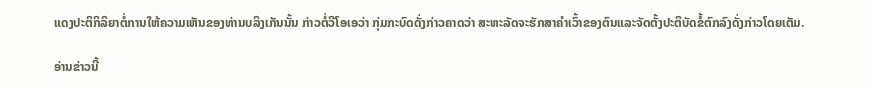ແດງປະຕິກິລິຍາຕໍ່ການໃຫ້ຄວາມເຫັນຂອງທ່ານບລິງເກັນນັ້ນ ກ່າວຕໍ່ວີໂອເອວ່າ ກຸ່ມກະບົດດັ່ງກ່າວຄາດວ່າ ສະຫະລັດຈະຮັກສາຄຳເວົ້າຂອງຕົນແລະຈັດຕັ້ງປະຕິບັດຂໍ້ຕົກລົງດັ່ງກ່າວໂດຍເຕັມ.

ອ່ານຂ່າວນີ້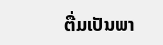ຕື່ມເປັນພາ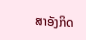ສາອັງກິດ